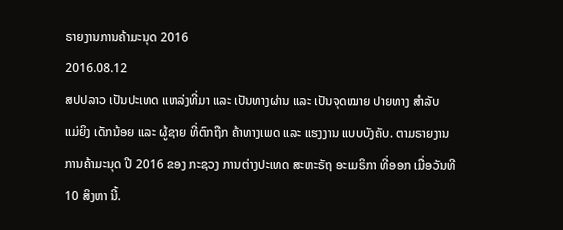ຣາຍງານການຄ້າມະນຸດ 2016
2016.08.12
ສປປລາວ ເປັນປະເທດ ແຫລ່ງທີ່ມາ ແລະ ເປັນທາງຜ່ານ ແລະ ເປັນຈຸດໝາຍ ປາຍທາງ ສໍາລັບ ແມ່ຍິງ ເດັກນ້ອຍ ແລະ ຜູ້ຊາຍ ທີ່ຕົກຖືກ ຄ້າທາງເພດ ແລະ ແຮງງານ ແບບບັງຄັບ. ຕາມຣາຍງານ ການຄ້າມະນຸດ ປີ 2016 ຂອງ ກະຊວງ ການຕ່າງປະເທດ ສະຫະຣັຖ ອະເມຣິກາ ທີ່ອອກ ເມື່ອວັນທີ 10 ສິງຫາ ນີ້.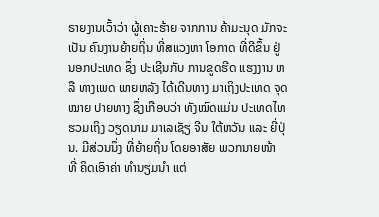ຣາຍງານເວົ້າວ່າ ຜູ້ເຄາະຮ້າຍ ຈາກການ ຄ້າມະນຸດ ມັກຈະເປັນ ຄົນງານຍ້າຍຖິ່ນ ທີ່ສແວງຫາ ໂອກາດ ທີ່ດີຂຶ້ນ ຢູ່ ນອກປະເທດ ຊຶ່ງ ປະເຊີນກັບ ການຂູດຮີດ ແຮງງານ ຫລື ທາງເພດ ພາຍຫລັງ ໄດ້ເດີນທາງ ມາເຖິງປະເທດ ຈຸດໝາຍ ປາຍທາງ ຊຶ່ງເກືອບວ່າ ທັງໝົດແມ່ນ ປະເທດໄທ ຮວມເຖິງ ວຽດນາມ ມາເລເຊັຽ ຈີນ ໃຕ້ຫວັນ ແລະ ຍີ່ປຸ່ນ. ມີສ່ວນນຶ່ງ ທີ່ຍ້າຍຖິ່ນ ໂດຍອາສັຍ ພວກນາຍໜ້າ ທີ່ ຄິດເອົາຄ່າ ທໍານຽມນໍາ ແຕ່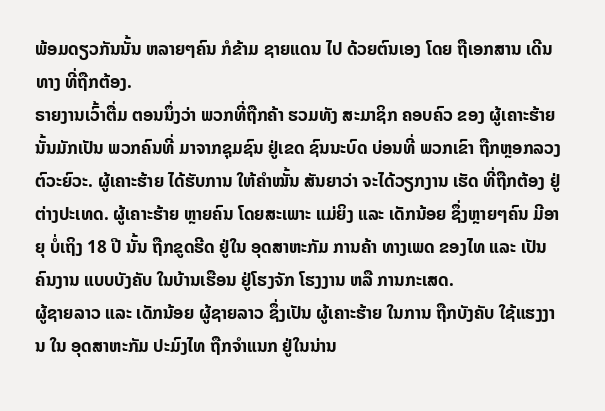ພ້ອມດຽວກັນນັ້ນ ຫລາຍໆຄົນ ກໍຂ້າມ ຊາຍແດນ ໄປ ດ້ວຍຕົນເອງ ໂດຍ ຖືເອກສານ ເດີນທາງ ທີ່ຖືກຕ້ອງ.
ຣາຍງານເວົ້າຕື່ມ ຕອນນຶ່ງວ່າ ພວກທີ່ຖືກຄ້າ ຮວມທັງ ສະມາຊິກ ຄອບຄົວ ຂອງ ຜູ້ເຄາະຮ້າຍ ນັ້ນມັກເປັນ ພວກຄົນທີ່ ມາຈາກຊຸມຊົນ ຢູ່ເຂດ ຊົນນະບົດ ບ່ອນທີ່ ພວກເຂົາ ຖືກຫຼອກລວງ ຕົວະຍົວະ. ຜູ້ເຄາະຮ້າຍ ໄດ້ຮັບການ ໃຫ້ຄໍາໝັ້ນ ສັນຍາວ່າ ຈະໄດ້ວຽກງານ ເຮັດ ທີ່ຖືກຕ້ອງ ຢູ່ຕ່າງປະເທດ. ຜູ້ເຄາະຮ້າຍ ຫຼາຍຄົນ ໂດຍສະເພາະ ແມ່ຍິງ ແລະ ເດັກນ້ອຍ ຊຶ່ງຫຼາຍໆຄົນ ມີອາຍຸ ບໍ່ເຖິງ 18 ປີ ນັ້ນ ຖືກຂູດຮີດ ຢູ່ໃນ ອຸດສາຫະກັມ ການຄ້າ ທາງເພດ ຂອງໄທ ແລະ ເປັນຄົນງານ ແບບບັງຄັບ ໃນບ້ານເຮືອນ ຢູ່ໂຮງຈັກ ໂຮງງານ ຫລື ການກະເສດ.
ຜູ້ຊາຍລາວ ແລະ ເດັກນ້ອຍ ຜູ້ຊາຍລາວ ຊຶ່ງເປັນ ຜູ້ເຄາະຮ້າຍ ໃນການ ຖືກບັງຄັບ ໃຊ້ແຮງງານ ໃນ ອຸດສາຫະກັມ ປະມົງໄທ ຖືກຈໍາແນກ ຢູ່ໃນນ່ານ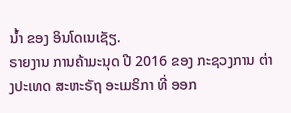ນໍ້າ ຂອງ ອິນໂດເນເຊັຽ.
ຣາຍງານ ການຄ້າມະນຸດ ປີ 2016 ຂອງ ກະຊວງການ ຕ່າງປະເທດ ສະຫະຣັຖ ອະເມຣິກາ ທີ່ ອອກ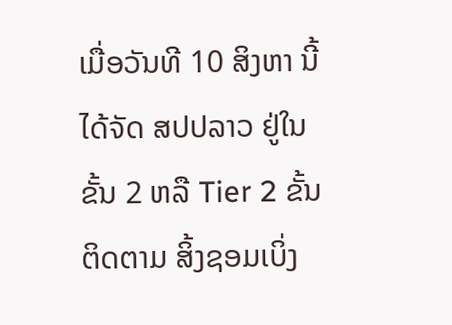ເມື່ອວັນທີ 10 ສິງຫາ ນີ້ ໄດ້ຈັດ ສປປລາວ ຢູ່ໃນຂັ້ນ 2 ຫລື Tier 2 ຂັ້ນຕິດຕາມ ສິ້ງຊອມເບິ່ງ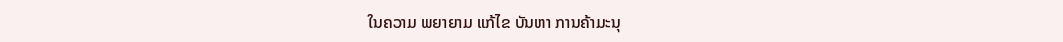ໃນຄວາມ ພຍາຍາມ ແກ້ໄຂ ບັນຫາ ການຄ້າມະນຸ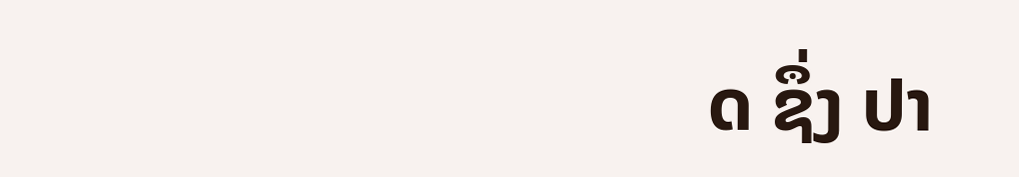ດ ຊຶ່ງ ປາ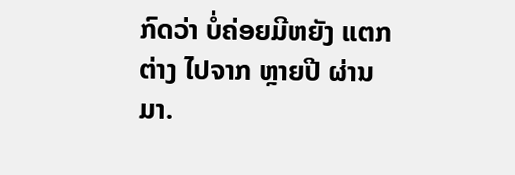ກົດວ່າ ບໍ່ຄ່ອຍມີຫຍັງ ແຕກຕ່າງ ໄປຈາກ ຫຼາຍປີ ຜ່ານມາ.